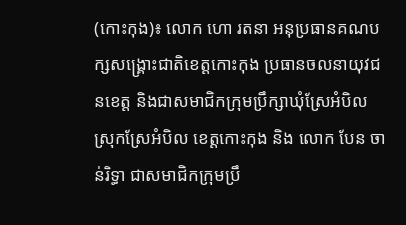(កោះកុង)៖ លោក ហោ រតនា អនុប្រធានគណបក្សសង្គ្រោះជាតិខេត្តកោះកុង ប្រធានចលនាយុវជនខេត្ត និងជាសមាជិកក្រុមប្រឹក្សាឃុំស្រែអំបិល ស្រុកស្រែអំបិល ខេត្តកោះកុង និង លោក បែន ចាន់រិទ្ធា ជាសមាជិកក្រុមប្រឹ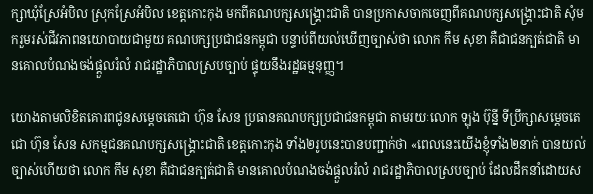ក្សាឃុំស្រែអំបិល ស្រុកស្រែអំបិល ខេត្តកោះកុង មកពីគណបក្សសង្គ្រោះជាតិ បានប្រកាសចាកចេញពីគណបក្សសង្គ្រោះជាតិ សុំមករួមរស់ជីវភាពនយោបាយជាមួយ គណបក្សប្រជាជនកម្ពុជា បន្ទាប់ពីយល់ឃើញច្បាស់ថា លោក កឹម សុខា គឺជាជនក្បត់ជាតិ មានគោលបំណងចង់ផ្តួលរំលំ រាជរដ្ឋាភិបាលស្របច្បាប់ ផ្ទុយនឹងរដ្ឋធម្មនុញ្ញ។

យោងតាមលិខិតគោរពជូនសម្តេចតេជោ ហ៊ុន សែន ប្រធានគណបក្សប្រជាជនកម្ពុជា តាមរយៈលោក ឡុង ប៊ុន្នី ទីប្រឹក្សាសម្តេចតេជោ ហ៊ុន សែន សកម្មជនគណបក្សសង្គ្រោះជាតិ ខេត្តកោះកុង ទាំង២រូបនេះបានបញ្ជាក់ថា «ពេលនេះយើងខ្ញុំទាំង២នាក់ បានយល់ច្បាស់ហើយថា លោក កឹម សុខា គឺជាជនក្បត់ជាតិ មានគោលបំណងចង់ផ្តួលរំលំ រាជរដ្ឋាភិបាលស្របច្បាប់ ដែលដឹកនាំដោយស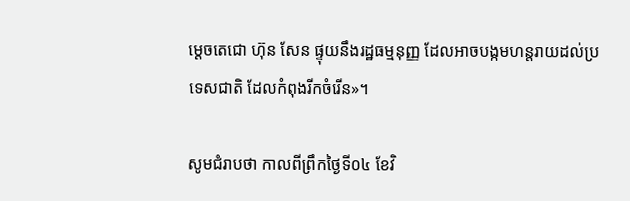ម្តេចតេជោ ហ៊ុន សែន ផ្ទុយនឹងរដ្ឋធម្មនុញ្ញ ដែលអាចបង្កមហន្តរាយដល់ប្រទេសជាតិ ដែលកំពុងរីកចំរើន»។

សូមជំរាបថា កាលពីព្រឹកថ្ងៃទី០៤ ខែវិ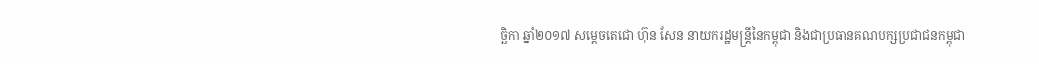ច្ឆិកា ឆ្នាំ២០១៧ សម្តេចតេជោ ហ៊ុន សែន នាយករដ្ឋមន្រ្តីនៃកម្ពុជា និងជាប្រធានគណបក្សប្រជាជនកម្ពុជា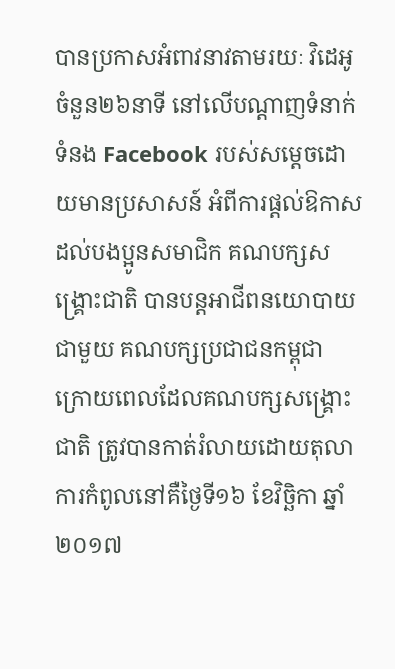បានប្រកាសអំពាវនាវតាមរយៈ វិដេអូចំនួន២៦នាទី នៅលើបណ្តាញទំនាក់ទំនង Facebook របស់សម្តេចដោយមានប្រសាសន៍ អំពីការផ្តល់ឱកាសដល់បងប្អូនសមាជិក គណបក្សសង្គ្រោះជាតិ បានបន្តអាជីពនយោបាយជាមួយ គណបក្សប្រជាជនកម្ពុជា ក្រោយពេលដែលគណបក្សសង្រ្គោះជាតិ ត្រូវបានកាត់រំលាយដោយតុលាការកំពូលនៅគឺថ្ងៃទី១៦ ខែវិច្ឆិកា ឆ្នាំ២០១៧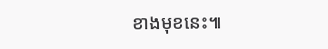ខាងមុខនេះ៕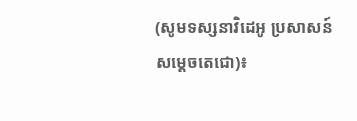(សូមទស្សនាវិដេអូ ប្រសាសន៍សម្តេចតេជោ)៖